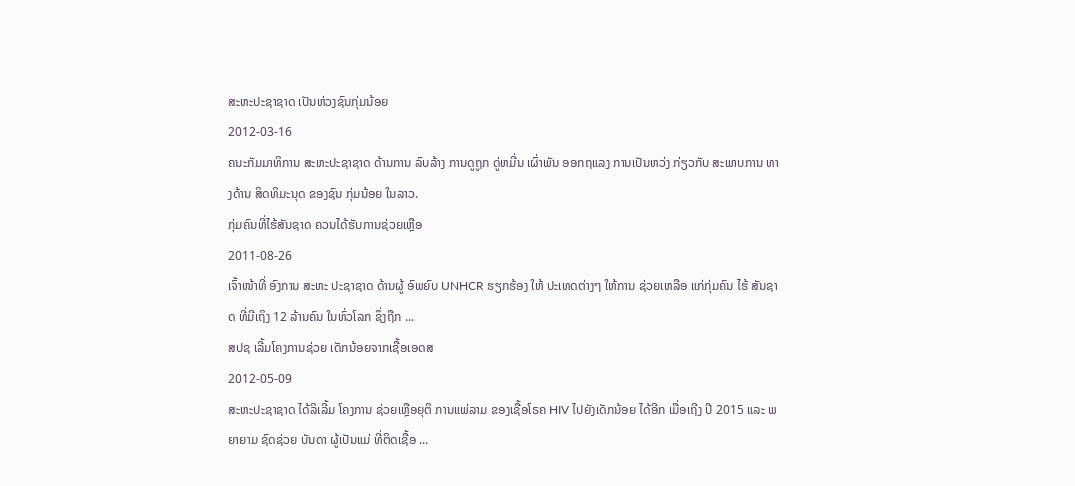ສະຫະປະຊາຊາດ ເປັນຫ່ວງຊົນກຸ່ມນ້ອຍ
2012-03-16
ຄນະກັມມາທິການ ສະຫະປະຊາຊາດ ດ້ານການ ລົບລ້າງ ການດູຖູກ ດູ່ຫມີ່ນ ເຜົ່າພັນ ອອກຖແລງ ການເປັນຫວ່ງ ກ່ຽວກັບ ສະພາບການ ທາງດ້ານ ສິດທິມະນຸດ ຂອງຊົນ ກຸ່ມນ້ອຍ ໃນລາວ.
ກຸ່ມຄົນທີ່ໄຮ້ສັນຊາດ ຄວນໄດ້ຮັບການຊ່ວຍເຫຼືອ
2011-08-26
ເຈົ້າໜ້າທີ່ ອົງການ ສະຫະ ປະຊາຊາດ ດ້ານຜູ້ ອົພຍົບ UNHCR ຮຽກຮ້ອງ ໃຫ້ ປະເທດຕ່າງໆ ໃຫ້ການ ຊ່ວຍເຫລືອ ແກ່ກຸ່ມຄົນ ໄຮ້ ສັນຊາດ ທີ່ມີເຖິງ 12 ລ້ານຄົນ ໃນທົ່ວໂລກ ຊຶ່ງຖືກ ...
ສປຊ ເລີ້ມໂຄງການຊ່ວຍ ເດັກນ້ອຍຈາກເຊື້ອເອດສ
2012-05-09
ສະຫະປະຊາຊາດ ໄດ້ລິເລີ້ມ ໂຄງການ ຊ່ວຍເຫຼືອຍຸຕິ ການແພ່ລາມ ຂອງເຊື້ອໂຣຄ HIV ໄປຍັງເດັກນ້ອຍ ໄດ້ອີກ ເມື່ອເຖີງ ປີ 2015 ແລະ ພຍາຍາມ ຊົດຊ່ວຍ ບັນດາ ຜູ້ເປັນແມ່ ທີ່ຕິດເຊື້ອ ...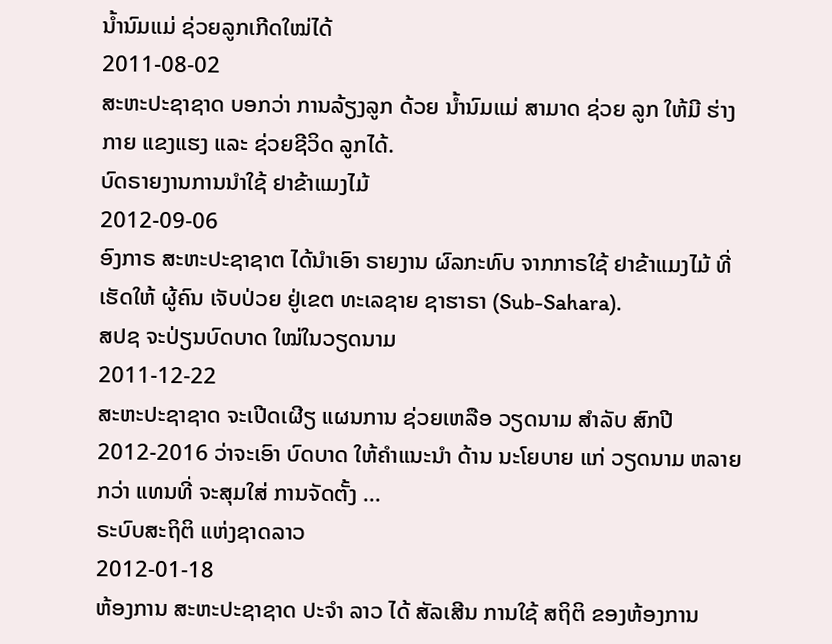ນໍ້ານົມແມ່ ຊ່ວຍລູກເກີດໃໝ່ໄດ້
2011-08-02
ສະຫະປະຊາຊາດ ບອກວ່າ ການລ້ຽງລູກ ດ້ວຍ ນໍ້ານົມແມ່ ສາມາດ ຊ່ວຍ ລູກ ໃຫ້ມີ ຮ່າງກາຍ ແຂງແຮງ ແລະ ຊ່ວຍຊີວິດ ລູກໄດ້.
ບົດຣາຍງານການນໍາໃຊ້ ຢາຂ້າແມງໄມ້
2012-09-06
ອົງກາຣ ສະຫະປະຊາຊາຕ ໄດ້ນຳເອົາ ຣາຍງານ ຜົລກະທົບ ຈາກກາຣໃຊ້ ຢາຂ້າແມງໄມ້ ທີ່ເຮັດໃຫ້ ຜູ້ຄົນ ເຈັບປ່ວຍ ຢູ່ເຂຕ ທະເລຊາຍ ຊາຮາຣາ (Sub-Sahara).
ສປຊ ຈະປ່ຽນບົດບາດ ໃໝ່ໃນວຽດນາມ
2011-12-22
ສະຫະປະຊາຊາດ ຈະເປີດເຜີຽ ແຜນການ ຊ່ວຍເຫລືອ ວຽດນາມ ສໍາລັບ ສົກປີ 2012-2016 ວ່າຈະເອົາ ບົດບາດ ໃຫ້ຄໍາແນະນໍາ ດ້ານ ນະໂຍບາຍ ແກ່ ວຽດນາມ ຫລາຍກວ່າ ແທນທີ່ ຈະສຸມໃສ່ ການຈັດຕັ້ງ ...
ຣະບົບສະຖິຕິ ແຫ່ງຊາດລາວ
2012-01-18
ຫ້ອງການ ສະຫະປະຊາຊາດ ປະຈຳ ລາວ ໄດ້ ສັລເສີນ ການໃຊ້ ສຖິຕິ ຂອງຫ້ອງການ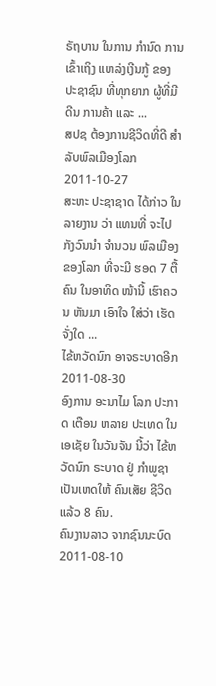ຣັຖບານ ໃນການ ກຳນົດ ການເຂົ້າເຖິງ ແຫລ່ງເງີນກູ້ ຂອງ ປະຊາຊົນ ທີ່ທຸກຍາກ ຜູ້ທີ່ມີດີນ ການຄ້າ ແລະ ...
ສປຊ ຕ້ອງການຊີວິດທີ່ດີ ສໍາລັບພົລເມືອງໂລກ
2011-10-27
ສະຫະ ປະຊາຊາດ ໄດ້ກ່າວ ໃນ ລາຍງານ ວ່າ ແທນທີ່ ຈະໄປ ກັງວົນນໍາ ຈໍານວນ ພົລເມືອງ ຂອງໂລກ ທີ່ຈະມີ ຮອດ 7 ຕື້ ຄົນ ໃນອາທິດ ໜ້ານີ້ ເຮົາຄວນ ຫັນມາ ເອົາໃຈ ໃສ່ວ່າ ເຮັດ ຈັ່ງໃດ ...
ໄຂ້ຫວັດນົກ ອາຈຣະບາດອີກ
2011-08-30
ອົງການ ອະນາໄມ ໂລກ ປະກາດ ເຕືອນ ຫລາຍ ປະເທດ ໃນເອເຊັຍ ໃນວັນຈັນ ນີ້ວ່າ ໄຂ້ຫວັດນົກ ຣະບາດ ຢູ່ ກຳພູຊາ ເປັນເຫດໃຫ້ ຄົນເສັຍ ຊີວິດ ແລ້ວ 8 ຄົນ.
ຄົນງານລາວ ຈາກຊົນນະບົດ
2011-08-10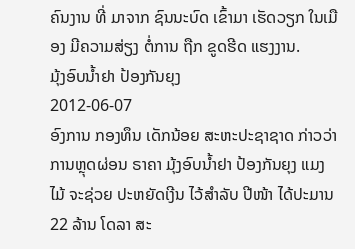ຄົນງານ ທີ່ ມາຈາກ ຊົນນະບົດ ເຂົ້າມາ ເຮັດວຽກ ໃນເມືອງ ມີຄວາມສ່ຽງ ຕໍ່ການ ຖືກ ຂູດຮີດ ແຮງງານ.
ມຸ້ງອົບນໍ້າຢາ ປ້ອງກັນຍຸງ
2012-06-07
ອົງການ ກອງທຶນ ເດັກນ້ອຍ ສະຫະປະຊາຊາດ ກ່າວວ່າ ການຫຼຸດຜ່ອນ ຣາຄາ ມຸ້ງອົບນໍ້າຢາ ປ້ອງກັນຍຸງ ແມງໄມ້ ຈະຊ່ວຍ ປະຫຍັດເງີນ ໄວ້ສໍາລັບ ປີໜ້າ ໄດ້ປະມານ 22 ລ້ານ ໂດລາ ສະ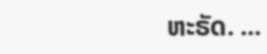ຫະຣັດ. ...